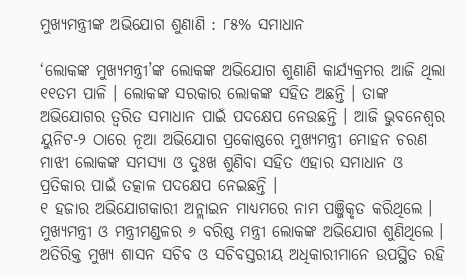ମୁଖ୍ୟମନ୍ତ୍ରୀଙ୍କ ଅଭିଯୋଗ ଶୁଣାଣି : ୮୫% ସମାଧାନ

‘ଲୋକଙ୍କ ମୁଖ୍ୟମନ୍ତ୍ରୀ’ଙ୍କ ଲୋକଙ୍କ ଅଭିଯୋଗ ଶୁଣାଣି କାର୍ଯ୍ୟକ୍ରମର ଆଜି ଥିଲା ୧୧ତମ ପାଳି । ଲୋକଙ୍କ ସରକାର ଲୋକଙ୍କ ସହିତ ଅଛନ୍ତି । ତାଙ୍କ ଅଭିଯୋଗର ତ୍ୱରିତ ସମାଧାନ ପାଇଁ ପଦକ୍ଷେପ ନେଉଛନ୍ତି । ଆଜି ଭୁବନେଶ୍ୱର ୟୁନିଟ-୨ ଠାରେ ନୂଆ ଅଭିଯୋଗ ପ୍ରକୋଷ୍ଠରେ ମୁଖ୍ୟମନ୍ତ୍ରୀ ମୋହନ ଚରଣ ମାଝୀ ଲୋକଙ୍କ ସମସ୍ୟା ଓ ଦୁଃଖ ଶୁଣିବା ସହିତ ଏହାର ସମାଧାନ ଓ ପ୍ରତିକାର ପାଇଁ ତତ୍କାଳ ପଦକ୍ଷେପ ନେଇଛନ୍ତି ।
୧ ହଜାର ଅଭିଯୋଗକାରୀ ଅନ୍ଲାଇନ ମାଧ୍ୟମରେ ନାମ ପଞ୍ଜିକୃତ କରିଥିଲେ । ମୁଖ୍ୟମନ୍ତ୍ରୀ ଓ ମନ୍ତ୍ରୀମଣ୍ଡଳର ୬ ବରିଷ୍ଠ ମନ୍ତ୍ରୀ ଲୋକଙ୍କ ଅଭିଯୋଗ ଶୁଣିଥିଲେ । ଅତିରିକ୍ତ ମୁଖ୍ୟ ଶାସନ ସଚିବ ଓ ସଚିବସ୍ତରୀୟ ଅଧିକାରୀମାନେ ଉପସ୍ଥିତ ରହି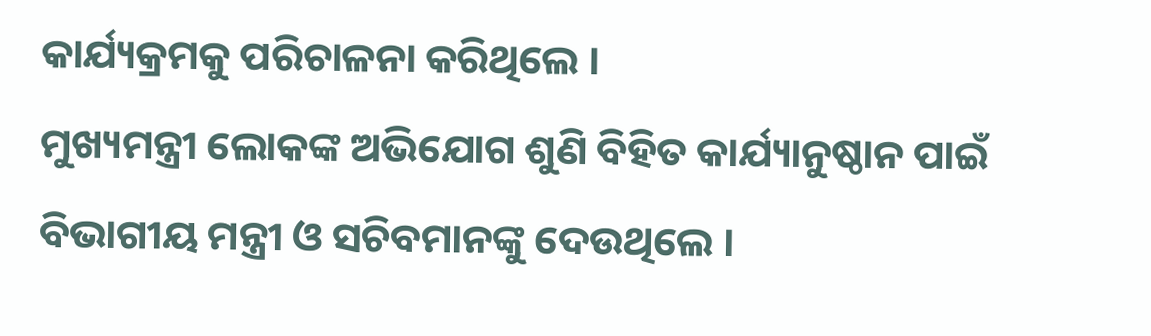କାର୍ଯ୍ୟକ୍ରମକୁ ପରିଚାଳନା କରିଥିଲେ ।
ମୁଖ୍ୟମନ୍ତ୍ରୀ ଲୋକଙ୍କ ଅଭିଯୋଗ ଶୁଣି ବିହିତ କାର୍ଯ୍ୟାନୁଷ୍ଠାନ ପାଇଁ ବିଭାଗୀୟ ମନ୍ତ୍ରୀ ଓ ସଚିବମାନଙ୍କୁ ଦେଉଥିଲେ ।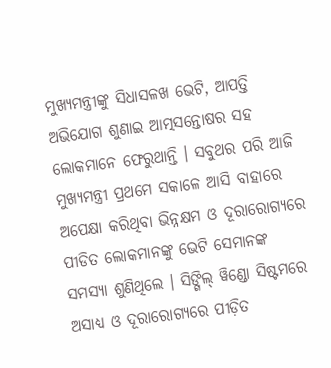ମୁଖ୍ୟମନ୍ତ୍ରୀଙ୍କୁ ସିଧାସଳଖ ଭେଟି, ଆପତ୍ତି ଅଭିଯୋଗ ଶୁଣାଇ ଆତ୍ମସନ୍ତୋଷର ସହ ଲୋକମାନେ ଫେରୁଥାନ୍ତି । ସବୁଥର ପରି ଆଜି ମୁଖ୍ୟମନ୍ତ୍ରୀ ପ୍ରଥମେ ସକାଳେ ଆସି ବାହାରେ ଅପେକ୍ଷା କରିଥିବା ଭିନ୍ନକ୍ଷମ ଓ ଦୂରାରୋଗ୍ୟରେ ପୀଡିତ ଲୋକମାନଙ୍କୁ ଭେଟି ସେମାନଙ୍କ ସମସ୍ୟା ଶୁଣିଥିଲେ । ସିଙ୍ଗିଲ୍ ୱିଣ୍ଡୋ ସିଷ୍ଟମରେ ଅସାଧ୍ୟ ଓ ଦୂରାରୋଗ୍ୟରେ ପୀଡ଼ିତ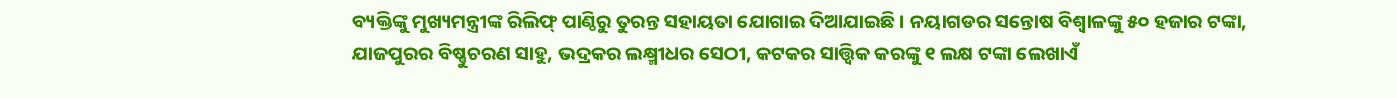ବ୍ୟକ୍ତିଙ୍କୁ ମୁଖ୍ୟମନ୍ତ୍ରୀଙ୍କ ରିଲିଫ୍ ପାଣ୍ଠିରୁ ତୁରନ୍ତ ସହାୟତା ଯୋଗାଇ ଦିଆଯାଇଛି । ନୟାଗଡର ସନ୍ତୋଷ ବିଶ୍ୱାଳଙ୍କୁ ୫୦ ହଜାର ଟଙ୍କା, ଯାଜପୁରର ବିଷ୍ଣୁଚରଣ ସାହୁ, ଭଦ୍ରକର ଲକ୍ଷ୍ମୀଧର ସେଠୀ, କଟକର ସାତ୍ତ୍ୱିକ କରଙ୍କୁ ୧ ଲକ୍ଷ ଟଙ୍କା ଲେଖାଏଁ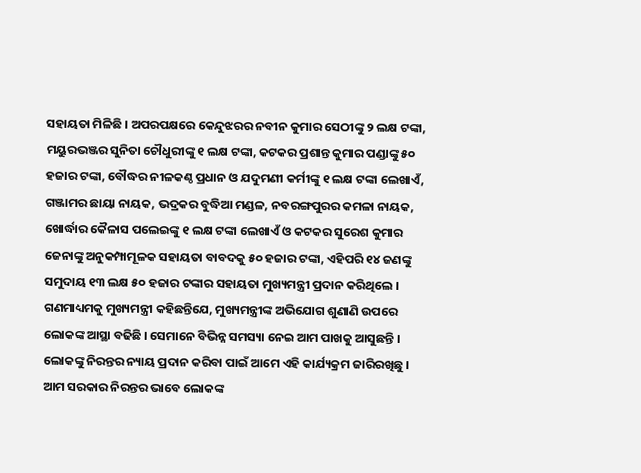ସହାୟତା ମିଳିଛି । ଅପରପକ୍ଷରେ କେନ୍ଦୁଝରର ନବୀନ କୁମାର ସେଠୀଙ୍କୁ ୨ ଲକ୍ଷ ଟଙ୍କା, ମୟୁରଭଞ୍ଜର ସୁନିତା ଚୌଧୁରୀଙ୍କୁ ୧ ଲକ୍ଷ ଟଙ୍କା, କଟକର ପ୍ରଶାନ୍ତ କୁମାର ପଣ୍ଡାଙ୍କୁ ୫୦ ହଜାର ଟଙ୍କା, ବୌଦ୍ଧର ନୀଳକଣ୍ଠ ପ୍ରଧାନ ଓ ଯଦୁମଣୀ କର୍ମୀଙ୍କୁ ୧ ଲକ୍ଷ ଟଙ୍କା ଲେଖାଏଁ, ଗଞ୍ଜାମର ଛାୟା ନାୟକ, ଭଦ୍ରକର ବୁଦ୍ଧିଆ ମଣ୍ଡଳ, ନବରଙ୍ଗପୁରର କମଳା ନାୟକ, ଖୋର୍ଦ୍ଧାର କୈଳାସ ପଲେଇଙ୍କୁ ୧ ଲକ୍ଷ ଟଙ୍କା ଲେଖାଏଁ ଓ କଟକର ସୁରେଶ କୁମାର ଜେନାଙ୍କୁ ଅନୁକମ୍ପାମୂଳକ ସହାୟତା ବାବଦକୁ ୫୦ ହଜାର ଟଙ୍କା, ଏହିପରି ୧୪ ଜଣଙ୍କୁ ସମୁଦାୟ ୧୩ ଲକ୍ଷ ୫୦ ହଜାର ଟଙ୍କାର ସହାୟତା ମୁଖ୍ୟମନ୍ତ୍ରୀ ପ୍ରଦାନ କରିଥିଲେ । ଗଣମାଧ୍ୟମକୁ ମୁଖ୍ୟମନ୍ତ୍ରୀ କହିଛନ୍ତିଯେ, ମୁଖ୍ୟମନ୍ତ୍ରୀଙ୍କ ଅଭିଯୋଗ ଶୁଣାଣି ଉପରେ ଲୋକଙ୍କ ଆସ୍ଥା ବଢିଛି । ସେମାନେ ବିଭିନ୍ନ ସମସ୍ୟା ନେଇ ଆମ ପାଖକୁ ଆସୁଛନ୍ତି । ଲୋକଙ୍କୁ ନିରନ୍ତର ନ୍ୟାୟ ପ୍ରଦାନ କରିବା ପାଇଁ ଆମେ ଏହି କାର୍ଯ୍ୟକ୍ରମ ଜାରିରଖିଛୁ । ଆମ ସରକାର ନିରନ୍ତର ଭାବେ ଲୋକଙ୍କ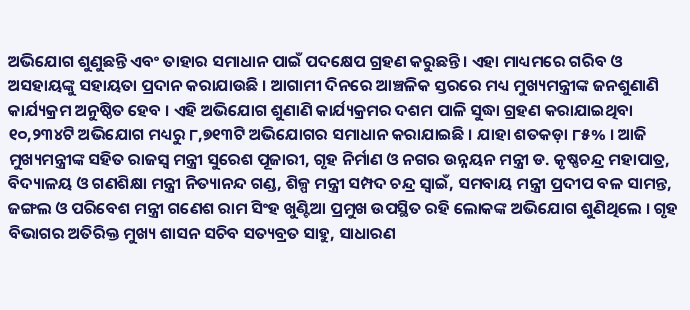ଅଭିଯୋଗ ଶୁଣୁଛନ୍ତି ଏବଂ ତାହାର ସମାଧାନ ପାଇଁ ପଦକ୍ଷେପ ଗ୍ରହଣ କରୁଛନ୍ତି । ଏହା ମାଧ୍ୟମରେ ଗରିବ ଓ ଅସହାୟଙ୍କୁ ସହାୟତା ପ୍ରଦାନ କରାଯାଉଛି । ଆଗାମୀ ଦିନରେ ଆଞ୍ଚଳିକ ସ୍ତରରେ ମଧ୍ୟ ମୁଖ୍ୟମନ୍ତ୍ରୀଙ୍କ ଜନଶୁଣାଣି କାର୍ଯ୍ୟକ୍ରମ ଅନୁଷ୍ଠିତ ହେବ । ଏହି ଅଭିଯୋଗ ଶୁଣାଣି କାର୍ଯ୍ୟକ୍ରମର ଦଶମ ପାଳି ସୁଦ୍ଧା ଗ୍ରହଣ କରାଯାଇଥିବା ୧୦,୨୩୪ଟି ଅଭିଯୋଗ ମଧ୍ୟରୁ ୮,୭୧୩ଟି ଅଭିଯୋଗର ସମାଧାନ କରାଯାଇଛି । ଯାହା ଶତକଡ଼ା ୮୫% । ଆଜି ମୁଖ୍ୟମନ୍ତ୍ରୀଙ୍କ ସହିତ ରାଜସ୍ୱ ମନ୍ତ୍ରୀ ସୁରେଶ ପୂଜାରୀ, ଗୃହ ନିର୍ମାଣ ଓ ନଗର ଉନ୍ନୟନ ମନ୍ତ୍ରୀ ଡ. କୃଷ୍ଣଚନ୍ଦ୍ର ମହାପାତ୍ର, ବିଦ୍ୟାଳୟ ଓ ଗଣଶିକ୍ଷା ମନ୍ତ୍ରୀ ନିତ୍ୟାନନ୍ଦ ଗଣ୍ଡ, ଶିଳ୍ପ ମନ୍ତ୍ରୀ ସମ୍ପଦ ଚନ୍ଦ୍ର ସ୍ୱାଇଁ, ସମବାୟ ମନ୍ତ୍ରୀ ପ୍ରଦୀପ ବଳ ସାମନ୍ତ, ଜଙ୍ଗଲ ଓ ପରିବେଶ ମନ୍ତ୍ରୀ ଗଣେଶ ରାମ ସିଂହ ଖୁଣ୍ଟିଆ ପ୍ରମୁଖ ଉପସ୍ଥିତ ରହି ଲୋକଙ୍କ ଅଭିଯୋଗ ଶୁଣିଥିଲେ । ଗୃହ ବିଭାଗର ଅତିରିକ୍ତ ମୁଖ୍ୟ ଶାସନ ସଚିବ ସତ୍ୟବ୍ରତ ସାହୁ, ସାଧାରଣ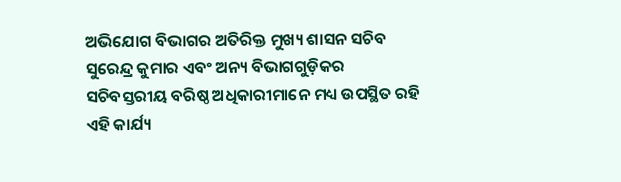ଅଭିଯୋଗ ବିଭାଗର ଅତିରିକ୍ତ ମୁଖ୍ୟ ଶାସନ ସଚିବ ସୁରେନ୍ଦ୍ର କୁମାର ଏବଂ ଅନ୍ୟ ବିଭାଗଗୁଡ଼ିକର ସଚିବସ୍ତରୀୟ ବରିଷ୍ଠ ଅଧିକାରୀମାନେ ମଧ୍ୟ ଉପସ୍ଥିତ ରହି ଏହି କାର୍ଯ୍ୟ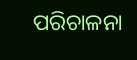ପରିଚାଳନା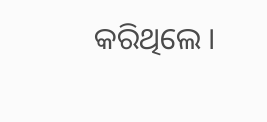କରିଥିଲେ ।